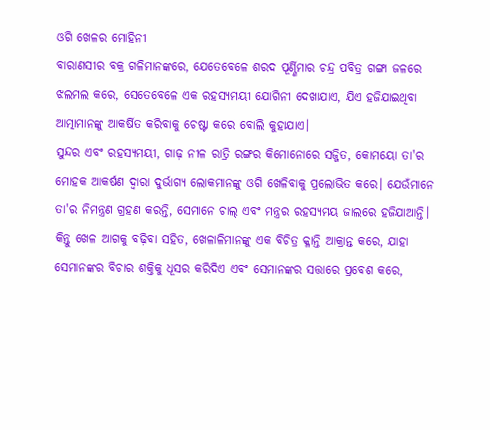ଓଗି ଖେଳର ମୋହିନୀ
ବାରାଣସୀର ବକ୍ର ଗଳିମାନଙ୍କରେ, ଯେତେବେଳେ ଶରଦ ପୂର୍ଣ୍ଣିମାର ଚନ୍ଦ୍ର ପବିତ୍ର ଗଙ୍ଗା ଜଳରେ ଝଲମଲ କରେ, ସେତେବେଳେ ଏକ ରହସ୍ୟମୟୀ ଯୋଗିନୀ ଦେଖାଯାଏ, ଯିଏ ହଜିଯାଇଥିବା ଆତ୍ମାମାନଙ୍କୁ ଆକର୍ଷିତ କରିବାକୁ ଚେଷ୍ଟା କରେ ବୋଲି କୁହାଯାଏ।
ସୁନ୍ଦର ଏବଂ ରହସ୍ୟମୟୀ, ଗାଢ଼ ନୀଳ ରାତ୍ରି ରଙ୍ଗର କିମୋନୋରେ ସଜ୍ଜିତ, କୋମୟୋ ତା'ର ମୋହକ ଆକର୍ଷଣ ଦ୍ୱାରା ଦୁର୍ଭାଗ୍ୟ ଲୋକମାନଙ୍କୁ ଓଗି ଖେଳିବାକୁ ପ୍ରଲୋଭିତ କରେ। ଯେଉଁମାନେ ତା'ର ନିମନ୍ତ୍ରଣ ଗ୍ରହଣ କରନ୍ତି, ସେମାନେ ଚାଲ୍ ଏବଂ ମନ୍ତ୍ରର ରହସ୍ୟମୟ ଜାଲରେ ହଜିଯାଆନ୍ତି।
କିନ୍ତୁ ଖେଳ ଆଗକୁ ବଢ଼ିବା ସହିତ, ଖେଳାଳିମାନଙ୍କୁ ଏକ ବିଚିତ୍ର କ୍ଳାନ୍ତି ଆକ୍ରାନ୍ତ କରେ, ଯାହା ସେମାନଙ୍କର ବିଚାର ଶକ୍ତିକୁ ଧୂସର କରିଦିଏ ଏବଂ ସେମାନଙ୍କର ସତ୍ତାରେ ପ୍ରବେଶ କରେ,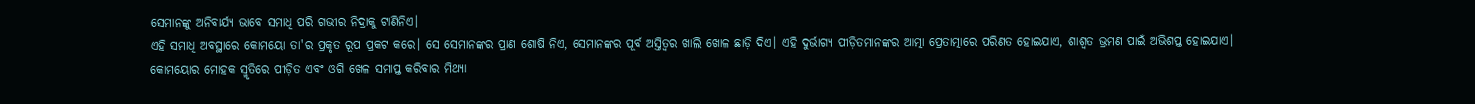ସେମାନଙ୍କୁ ଅନିବାର୍ଯ୍ୟ ଭାବେ ସମାଧି ପରି ଗଭୀର ନିଦ୍ରାକୁ ଟାଣିନିଏ।
ଏହି ସମାଧି ଅବସ୍ଥାରେ କୋମୟୋ ତା'ର ପ୍ରକୃତ ରୂପ ପ୍ରକଟ କରେ। ସେ ସେମାନଙ୍କର ପ୍ରାଣ ଶୋଷି ନିଏ, ସେମାନଙ୍କର ପୂର୍ବ ଅସ୍ତିତ୍ୱର ଖାଲି ଖୋଳ ଛାଡ଼ି ଦିଏ। ଏହି ଦୁର୍ଭାଗ୍ୟ ପୀଡ଼ିତମାନଙ୍କର ଆତ୍ମା ପ୍ରେତାତ୍ମାରେ ପରିଣତ ହୋଇଯାଏ, ଶାଶ୍ୱତ ଭ୍ରମଣ ପାଇଁ ଅଭିଶପ୍ତ ହୋଇଯାଏ। କୋମୟୋର ମୋହକ ସ୍ମୃତିରେ ପୀଡ଼ିତ ଏବଂ ଓଗି ଖେଳ ସମାପ୍ତ କରିବାର ମିଥ୍ୟା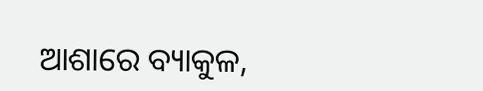ଆଶାରେ ବ୍ୟାକୁଳ,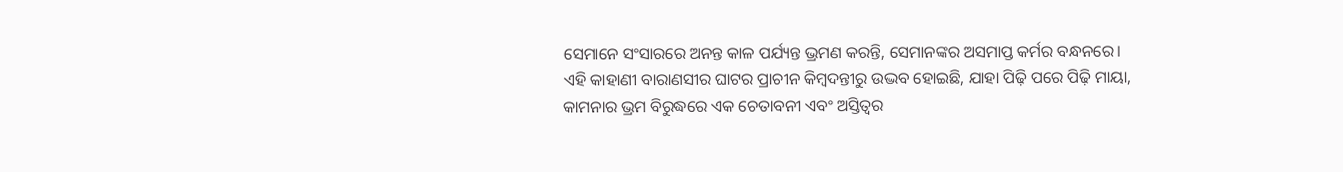ସେମାନେ ସଂସାରରେ ଅନନ୍ତ କାଳ ପର୍ଯ୍ୟନ୍ତ ଭ୍ରମଣ କରନ୍ତି, ସେମାନଙ୍କର ଅସମାପ୍ତ କର୍ମର ବନ୍ଧନରେ।
ଏହି କାହାଣୀ ବାରାଣସୀର ଘାଟର ପ୍ରାଚୀନ କିମ୍ବଦନ୍ତୀରୁ ଉଦ୍ଭବ ହୋଇଛି, ଯାହା ପିଢ଼ି ପରେ ପିଢ଼ି ମାୟା, କାମନାର ଭ୍ରମ ବିରୁଦ୍ଧରେ ଏକ ଚେତାବନୀ ଏବଂ ଅସ୍ତିତ୍ୱର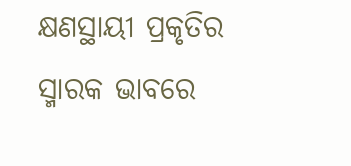କ୍ଷଣସ୍ଥାୟୀ ପ୍ରକୃତିର ସ୍ମାରକ ଭାବରେ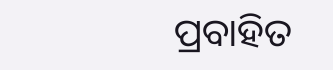ପ୍ରବାହିତ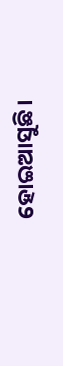ହୋଇଆସୁଛି।